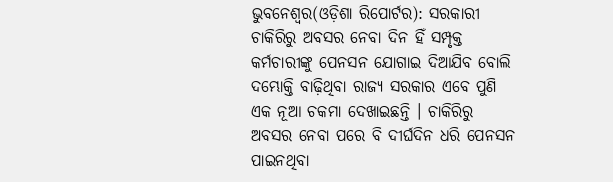ଭୁବନେଶ୍ୱର(ଓଡ଼ିଶା ରିପୋର୍ଟର): ସରକାରୀ ଚାକିରିରୁ ଅବସର ନେବା ଦିନ ହିଁ ସମ୍ପୃକ୍ତ କର୍ମଚାରୀଙ୍କୁ ପେନସନ ଯୋଗାଇ ଦିଆଯିବ ବୋଲି ଦମ୍ଭୋକ୍ତି ବାଢ଼ିଥିବା ରାଜ୍ୟ ସରକାର ଏବେ ପୁଣି ଏକ ନୂଆ ଚକମା ଦେଖାଇଛନ୍ତି । ଚାକିରିରୁ ଅବସର ନେବା ପରେ ବି ଦୀର୍ଘଦିନ ଧରି ପେନସନ ପାଇନଥିବା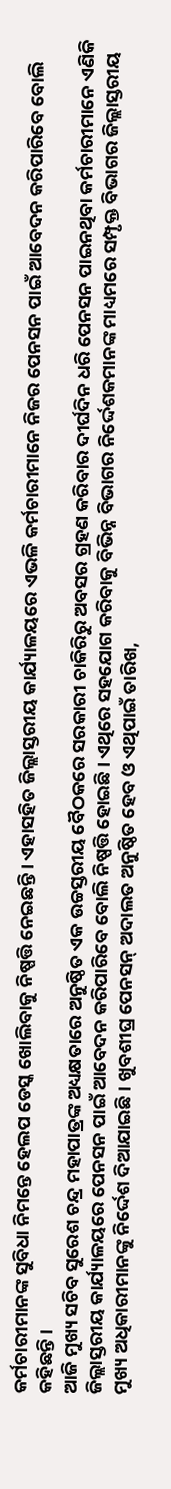କର୍ମଚାରୀମାନଙ୍କ ସୁବିଧା ନିମନ୍ତେ ହେଲପ ଡେସ୍କ ଖୋଲିବାକୁ ନିଷ୍ପତ୍ତି ନେଇଛନ୍ତି । ଏହାସହିତ ଜିଲ୍ଲାସ୍ତରୀୟ କାର୍ଯ୍ୟାଳୟରେ ଏଭଳି କର୍ମଚାରୀମାନେ ନିଜର ପେନସନ ପାଇଁ ଆବେଦନ କରିପାରିବେ ବୋଲି କହିଛନ୍ତି ।
ଆଜି ମୁଖ୍ୟ ସଚିବ ସୁରେଶ ଚନ୍ଦ୍ର ମହାପାତ୍ରଙ୍କ ଅଧ୍ୟକ୍ଷତାରେ ଅନୁଷ୍ଠିତ ଏକ ଉଚ୍ଚସ୍ତରୀୟ ବୈଠକରେ ସରକାରୀ ଚାକିରିରୁ ଅବସର ଗ୍ରହଣ କରିବାର ଦୀର୍ଘଦିନ ଧରି ପେନସନ ପାଇନଥିବା କର୍ମଚାରୀମାନେ ଏଣିକି ଜିଲ୍ଲାସ୍ତରୀୟ କାର୍ଯ୍ୟାଳୟରେ ପେନସନ ପାଇଁ ଆବେଦନ କରିପାରିବେ ବୋଲି ନିଷ୍ପତ୍ତି ହୋଇଛି । ଏଥିରେ ସହଯୋଗ କରିବାକୁ ବିଭିନ୍ନ ବିଭାଗର ନିର୍ଦ୍ଦେଶକମାନଙ୍କ ମାଧ୍ୟମରେ ସମ୍ପୃକ୍ତ ବିଭାଗର ଜିଲ୍ଲାସ୍ତରୀୟ ମୁଖ୍ୟ ଅଧିକାରୀମାନଙ୍କୁ ନିର୍ଦ୍ଦେଶ ଦିଆଯାଇଛି । ଖୁବଶୀଘ୍ର ପେନସନ୍ ଅଦାଲତ ଅନୁଷ୍ଠିତ ହେବ ଓ ଏଥିପାଇଁ ତାରିଖ,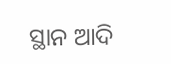ସ୍ଥାନ ଆଦି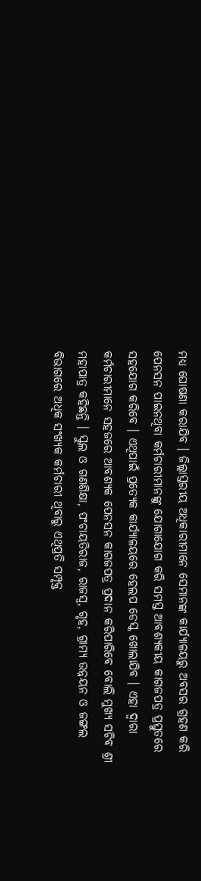ମଧ୍ୟ ଘୋଷଣା କରାଯିବ । ଜିଲ୍ଲାସ୍ତରୀୟ ଅଧିକାରୀମାନେ ସେମାନଙ୍କ କାର୍ଯ୍ୟାଳୟରୁ ଅବସର ଗ୍ରହଣ କରି ପେନସନ ପାଇନଥିବା କର୍ମଚାରୀମାନଙ୍କୁ ଯୋଗାଯୋଗ କରି ସମସ୍ତ ଆବଶ୍ୟକୀୟ କାଗଜପତ୍ର ପ୍ରସ୍ତୁତରେ ସହଯୋଗ କରିବେ । ଏଥିପାଇଁ ପ୍ରତ୍ୟେକ କାର୍ଯ୍ୟାଳୟରେ ହେଲପ ଡେସ୍କ ଖୋଲାଯିବ । ଏହା ଦ୍ୱାରା କର୍ମଚାରୀମାନେ ସହଜରେ ଆବଶ୍ୟକ ପେନସନ କାଗଜପତ୍ର ପ୍ରଦାନ କରିପାରିବେ ବୋଲି ମୁଖ୍ୟ ସଚିବ ଶ୍ରୀ ମହାପାତ୍ର କହିଛନ୍ତି । ସ୍କୁଲ ଓ ଗଣଶିକ୍ଷା, ପଂଚାୟତିରାଜ, ରାଜସ୍ୱ, ଗୃହ, ଗ୍ରାମ୍ୟ ଉନ୍ନୟନ ଓ ଜଙ୍ଗଲ ବିଭାଗରେ ଅଧିକ ସଂଖ୍ୟକ କର୍ମଚାରୀ ଥିବାରୁ ଏଥିପ୍ରତି ସମ୍ପୃକ୍ତ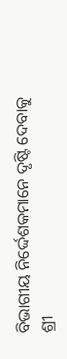ବିଭାଗୀୟ ନିର୍ଦ୍ଦେଶକମାନେ ଦୃଷ୍ଟି ଦେବାକୁ ଶ୍ରୀ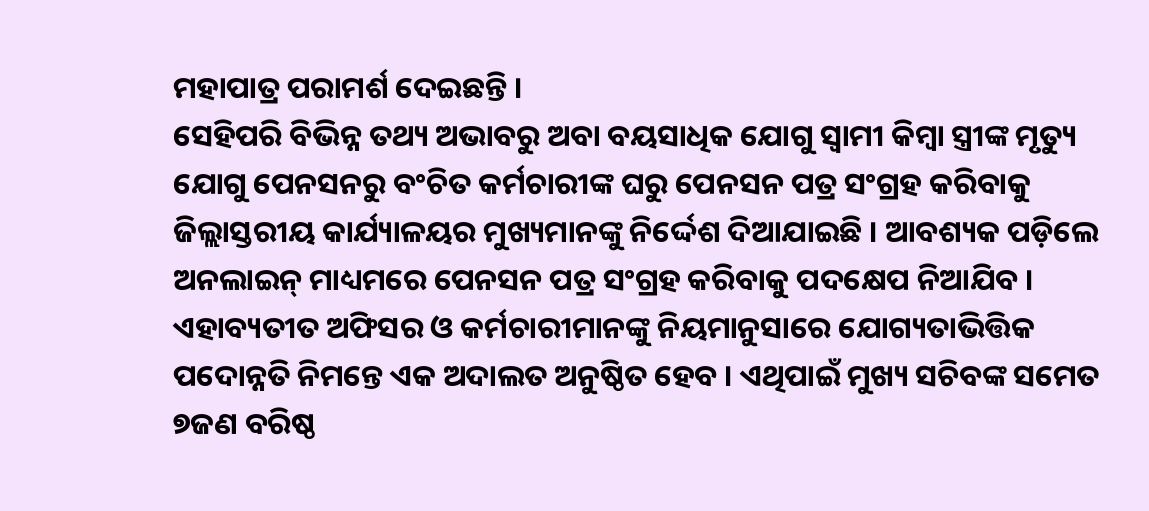ମହାପାତ୍ର ପରାମର୍ଶ ଦେଇଛନ୍ତି ।
ସେହିପରି ବିଭିନ୍ନ ତଥ୍ୟ ଅଭାବରୁ ଅବା ବୟସାଧିକ ଯୋଗୁ ସ୍ୱାମୀ କିମ୍ବା ସ୍ତ୍ରୀଙ୍କ ମୃତ୍ୟୁ ଯୋଗୁ ପେନସନରୁ ବଂଚିତ କର୍ମଚାରୀଙ୍କ ଘରୁ ପେନସନ ପତ୍ର ସଂଗ୍ରହ କରିବାକୁ ଜିଲ୍ଲାସ୍ତରୀୟ କାର୍ଯ୍ୟାଳୟର ମୁଖ୍ୟମାନଙ୍କୁ ନିର୍ଦ୍ଦେଶ ଦିଆଯାଇଛି । ଆବଶ୍ୟକ ପଡ଼ିଲେ ଅନଲାଇନ୍ ମାଧ୍ୟମରେ ପେନସନ ପତ୍ର ସଂଗ୍ରହ କରିବାକୁ ପଦକ୍ଷେପ ନିଆଯିବ ।
ଏହାବ୍ୟତୀତ ଅଫିସର ଓ କର୍ମଚାରୀମାନଙ୍କୁ ନିୟମାନୁସାରେ ଯୋଗ୍ୟତାଭିତ୍ତିକ ପଦୋନ୍ନତି ନିମନ୍ତେ ଏକ ଅଦାଲତ ଅନୁଷ୍ଠିତ ହେବ । ଏଥିପାଇଁ ମୁଖ୍ୟ ସଚିବଙ୍କ ସମେତ ୭ଜଣ ବରିଷ୍ଠ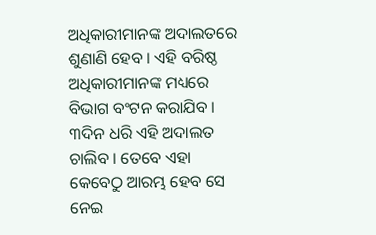ଅଧିକାରୀମାନଙ୍କ ଅଦାଲତରେ ଶୁଣାଣି ହେବ । ଏହି ବରିଷ୍ଠ ଅଧିକାରୀମାନଙ୍କ ମଧ୍ୟରେ ବିଭାଗ ବଂଟନ କରାଯିବ । ୩ଦିନ ଧରି ଏହି ଅଦାଲତ ଚାଲିବ । ତେବେ ଏହା କେବେଠୁ ଆରମ୍ଭ ହେବ ସେ ନେଇ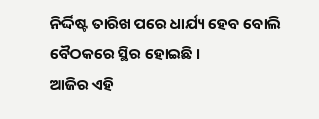ନିର୍ଦ୍ଦିଷ୍ଟ ତାରିଖ ପରେ ଧାର୍ଯ୍ୟ ହେବ ବୋଲି ବୈଠକରେ ସ୍ଥିର ହୋଇଛି ।
ଆଜିର ଏହି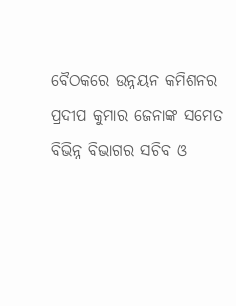ବୈଠକରେ ଉନ୍ନୟନ କମିଶନର ପ୍ରଦୀପ କୁମାର ଜେନାଙ୍କ ସମେତ ବିଭିନ୍ନ ବିଭାଗର ସଚିବ ଓ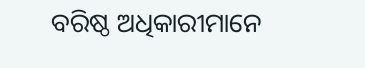ବରିଷ୍ଠ ଅଧିକାରୀମାନେ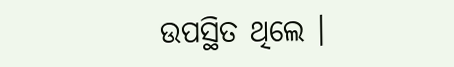ଉପସ୍ଥିତ ଥିଲେ ।